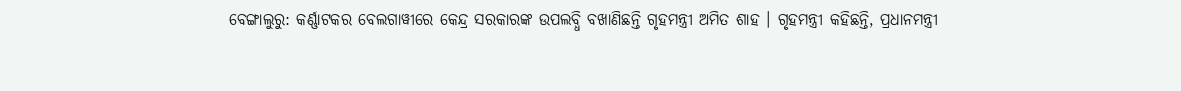ବେଙ୍ଗାଲୁରୁ: କର୍ଣ୍ଣାଟକର ବେଲଗାୱୀରେ କେନ୍ଦ୍ର ସରକାରଙ୍କ ଉପଲବ୍ଧି ବଖାଣିଛନ୍ତି ଗୃହମନ୍ତ୍ରୀ ଅମିତ ଶାହ । ଗୃହମନ୍ତ୍ରୀ କହିଛନ୍ତି, ପ୍ରଧାନମନ୍ତ୍ରୀ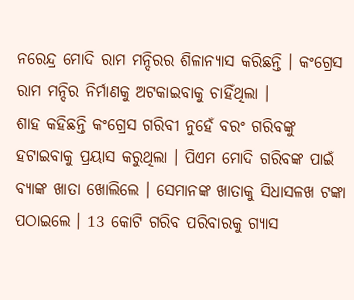ନରେନ୍ଦ୍ର ମୋଦି ରାମ ମନ୍ଦିରର ଶିଳାନ୍ୟାସ କରିଛନ୍ତି । କଂଗ୍ରେସ ରାମ ମନ୍ଦିର ନିର୍ମାଣକୁ ଅଟକାଇବାକୁ ଚାହିଁଥିଲା ।
ଶାହ କହିଛନ୍ତି କଂଗ୍ରେସ ଗରିବୀ ନୁହେଁ ବରଂ ଗରିବଙ୍କୁ ହଟାଇବାକୁ ପ୍ରୟାସ କରୁଥିଲା । ପିଏମ ମୋଦି ଗରିବଙ୍କ ପାଇଁ ବ୍ୟାଙ୍କ ଖାତା ଖୋଲିଲେ । ସେମାନଙ୍କ ଖାତାକୁ ସିଧାସଳଖ ଟଙ୍କା ପଠାଇଲେ । 13 କୋଟି ଗରିବ ପରିବାରକୁ ଗ୍ୟାସ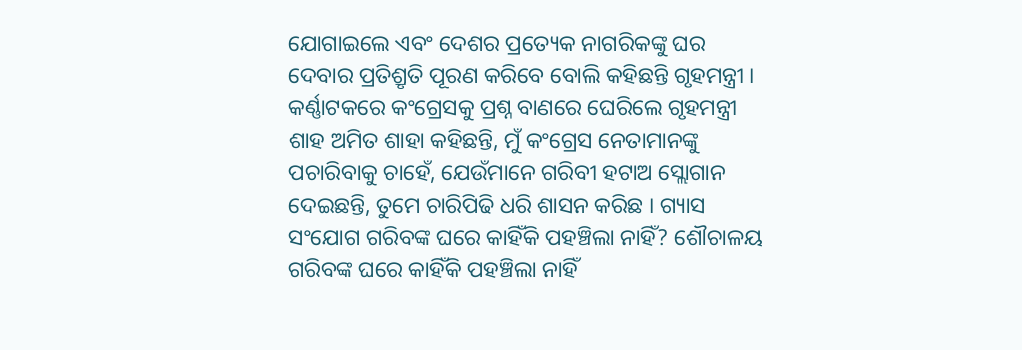ଯୋଗାଇଲେ ଏବଂ ଦେଶର ପ୍ରତ୍ୟେକ ନାଗରିକଙ୍କୁ ଘର ଦେବାର ପ୍ରତିଶ୍ରୃତି ପୂରଣ କରିବେ ବୋଲି କହିଛନ୍ତି ଗୃହମନ୍ତ୍ରୀ ।
କର୍ଣ୍ଣାଟକରେ କଂଗ୍ରେସକୁ ପ୍ରଶ୍ନ ବାଣରେ ଘେରିଲେ ଗୃହମନ୍ତ୍ରୀ ଶାହ ଅମିତ ଶାହା କହିଛନ୍ତି, ମୁଁ କଂଗ୍ରେସ ନେତାମାନଙ୍କୁ ପଚାରିବାକୁ ଚାହେଁ, ଯେଉଁମାନେ ଗରିବୀ ହଟାଅ ସ୍ଲୋଗାନ ଦେଇଛନ୍ତି, ତୁମେ ଚାରିପିଢି ଧରି ଶାସନ କରିଛ । ଗ୍ୟାସ ସଂଯୋଗ ଗରିବଙ୍କ ଘରେ କାହିଁକି ପହଞ୍ଚିଲା ନାହିଁ? ଶୌଚାଳୟ ଗରିବଙ୍କ ଘରେ କାହିଁକି ପହଞ୍ଚିଲା ନାହିଁ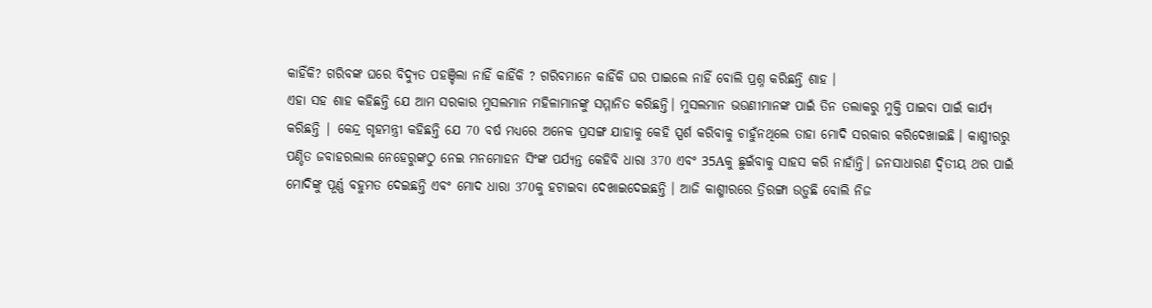କାହିଁକି? ଗରିବଙ୍କ ଘରେ ବିଦ୍ୟୁତ ପହଞ୍ଚିଲା ନାହିଁ କାହିଁକି ? ଗରିବମାନେ କାହିଁକି ଘର ପାଇଲେ ନାହିଁ ବୋଲି ପ୍ରଶ୍ନ କରିଛନ୍ତି ଶାହ ।
ଏହା ସହ ଶାହ କହିଛନ୍ତି ଯେ ଆମ ସରକାର ମୁସଲମାନ ମହିଳାମାନଙ୍କୁ ସମ୍ମାନିତ କରିଛନ୍ତି। ମୁସଲମାନ ଭଉଣୀମାନଙ୍କ ପାଇଁ ତିନ ତଲାକରୁ ମୁକ୍ତି ପାଇବା ପାଇଁ କାର୍ଯ୍ୟ କରିଛନ୍ତି | କେନ୍ଦ୍ର ଗୃହମନ୍ତ୍ରୀ କହିଛନ୍ତି ଯେ 70 ବର୍ଷ ମଧ୍ୟରେ ଅନେକ ପ୍ରସଙ୍ଗ ଯାହାକୁ କେହି ସ୍ପର୍ଶ କରିବାକୁ ଚାହୁଁନଥିଲେ ତାହା ମୋଦି ସରକାର କରିଦେଖାଇଛି । କାଶ୍ମୀରରୁ ପଣ୍ଡିତ ଜବାହରଲାଲ ନେହେରୁଙ୍କଠୁ ନେଇ ମନମୋହନ ସିଂଙ୍କ ପର୍ଯ୍ୟନ୍ତ କେହିବି ଧାରା 370 ଏବଂ 35Aକୁ ଛୁଇଁବାକୁ ସାହସ କରି ନାହାଁନ୍ତି। ଜନସାଧାରଣ ଦ୍ବିତୀୟ ଥର ପାଇଁ ମୋଦିଙ୍କୁ ପୂର୍ଣ୍ଣ ବହୁମତ ଦେଇଛନ୍ତି ଏବଂ ମୋଦ ଧାରା 370କୁ ହଟାଇବା ଦେଖାଇଦେଇଛନ୍ତି । ଆଜି କାଶ୍ମୀରରେ ତ୍ରିରଙ୍ଗା ଉଡ଼ୁଛି ବୋଲି ନିଜ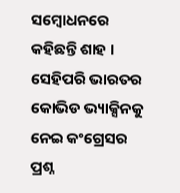ସମ୍ବୋଧନରେ କହିଛନ୍ତି ଶାହ ।
ସେହିପରି ଭାରତର କୋଭିଡ ଭ୍ୟାକ୍ସିନକୁ ନେଇ କଂଗ୍ରେସର ପ୍ରଶ୍ନ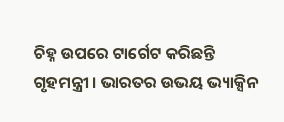ଚିହ୍ନ ଉପରେ ଟାର୍ଗେଟ କରିଛନ୍ତି ଗୃହମନ୍ତ୍ରୀ । ଭାରତର ଉଭୟ ଭ୍ୟାକ୍ସିନ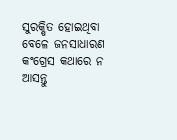ସୁରକ୍ଷିତ ହୋଇଥିବା ବେଳେ ଜନସାଧାରଣ କଂଗ୍ରେସ କଥାରେ ନ ଆସନ୍ତୁ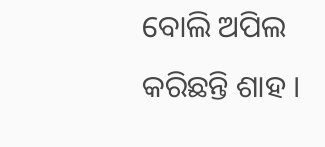ବୋଲି ଅପିଲ କରିଛନ୍ତି ଶାହ ।